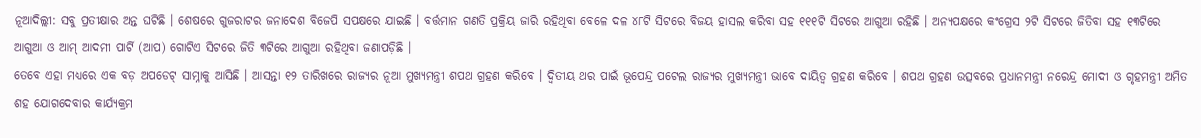ନୂଆଦିଲ୍ଲୀ: ସବୁ ପ୍ରତୀକ୍ଷାର ଅନ୍ତ ଘଟିଛି । ଶେଷରେ ଗୁଜରାଟର ଜନାଦେଶ ବିଜେପି ସପକ୍ଷରେ ଯାଇଛି । ବର୍ତ୍ତମାନ ଗଣତି ପ୍ରକ୍ରିୟ ଜାରି ରହିଥିବା ବେଳେ ଦଳ ୪୮ଟି ସିଟରେ ବିଜୟ ହାସଲ କରିବା ସହ ୧୧୧ଟି ସିଟରେ ଆଗୁଆ ରହିଛି । ଅନ୍ୟପକ୍ଷରେ କଂଗ୍ରେସ ୨ଟି ସିଟରେ ଜିତିବା ସହ ୧୩ଟିରେ ଆଗୁଆ ଓ ଆମ୍ ଆଦମୀ ପାର୍ଟି (ଆପ) ଗୋଟିଏ ସିଟରେ ଜିତି ୩ଟିରେ ଆଗୁଆ ରହିଥିବା ଜଣାପଡ଼ିଛି ।
ତେବେ ଏହା ମଧ୍ୟରେ ଏକ ବଡ଼ ଅପଡେଟ୍ ସାମ୍ନାକୁ ଆସିଛି । ଆସନ୍ତା ୧୨ ତାରିଖରେ ରାଜ୍ୟର ନୂଆ ମୁଖ୍ୟମନ୍ତ୍ରୀ ଶପଥ ଗ୍ରହଣ କରିବେ । ଦ୍ୱିତୀୟ ଥର ପାଇଁ ଭୂପେନ୍ଦ୍ର ପଟେଲ ରାଜ୍ୟର ମୁଖ୍ୟମନ୍ତ୍ରୀ ଭାବେ ଦାୟିତ୍ୱ ଗ୍ରହଣ କରିବେ । ଶପଥ ଗ୍ରହଣ ଉତ୍ସବରେ ପ୍ରଧାନମନ୍ତ୍ରୀ ନରେନ୍ଦ୍ର ମୋଦୀ ଓ ଗୃହମନ୍ତ୍ରୀ ଅମିତ ଶହ ଯୋଗଦେବାର କାର୍ଯ୍ୟକ୍ରମ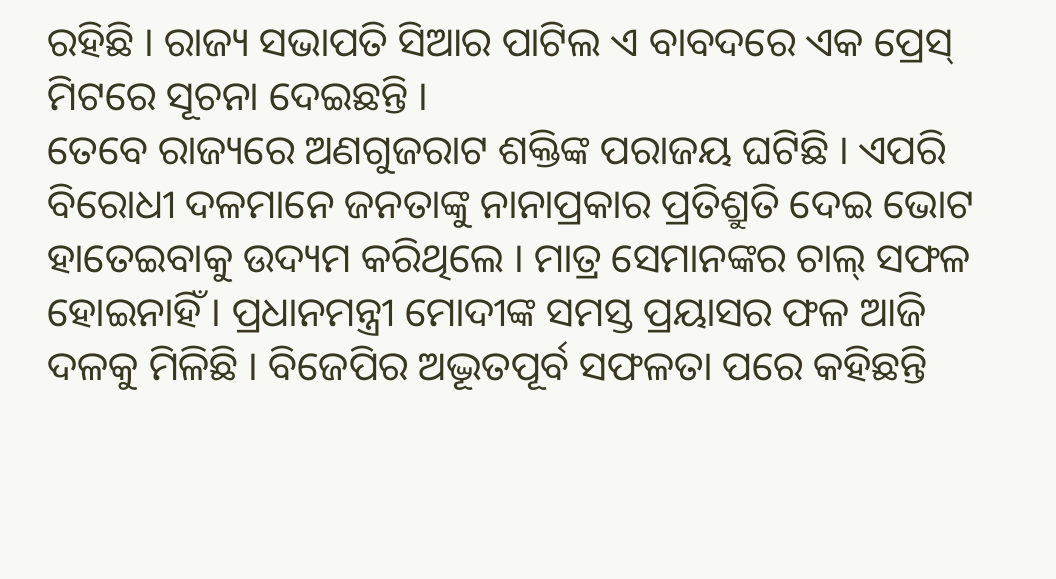ରହିଛି । ରାଜ୍ୟ ସଭାପତି ସିଆର ପାଟିଲ ଏ ବାବଦରେ ଏକ ପ୍ରେସ୍ ମିଟରେ ସୂଚନା ଦେଇଛନ୍ତି ।
ତେବେ ରାଜ୍ୟରେ ଅଣଗୁଜରାଟ ଶକ୍ତିଙ୍କ ପରାଜୟ ଘଟିଛି । ଏପରି ବିରୋଧୀ ଦଳମାନେ ଜନତାଙ୍କୁ ନାନାପ୍ରକାର ପ୍ରତିଶ୍ରୁତି ଦେଇ ଭୋଟ ହାତେଇବାକୁ ଉଦ୍ୟମ କରିଥିଲେ । ମାତ୍ର ସେମାନଙ୍କର ଚାଲ୍ ସଫଳ ହୋଇନାହିଁ । ପ୍ରଧାନମନ୍ତ୍ରୀ ମୋଦୀଙ୍କ ସମସ୍ତ ପ୍ରୟାସର ଫଳ ଆଜି ଦଳକୁ ମିଳିଛି । ବିଜେପିର ଅଦ୍ଭୂତପୂର୍ବ ସଫଳତା ପରେ କହିଛନ୍ତି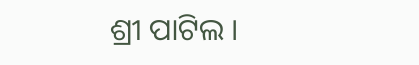ଶ୍ରୀ ପାଟିଲ ।